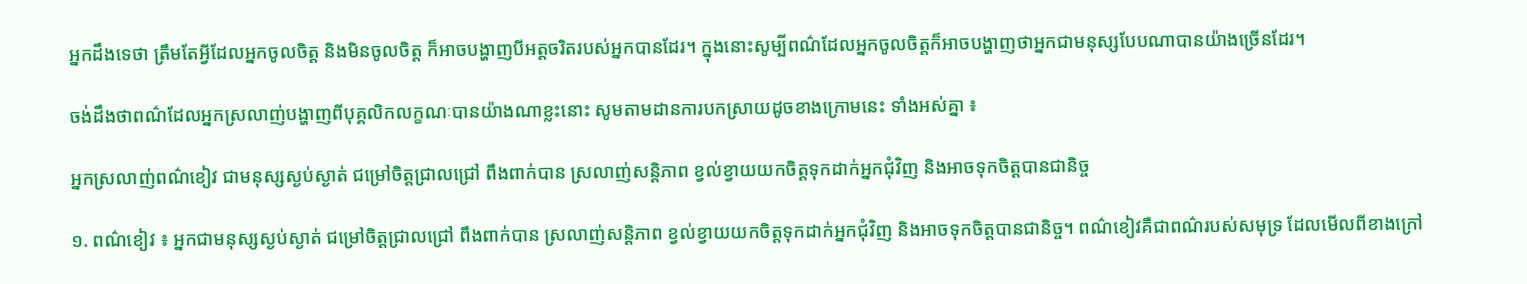អ្នកដឹងទេថា ត្រឹមតែអ្វីដែលអ្នកចូលចិត្ត និងមិនចូលចិត្ត ក៏អាចបង្ហាញបីអត្តចរិតរបស់អ្នកបានដែរ។ ក្នុងនោះសូម្បីពណ៌ដែលអ្នកចូលចិត្តក៏អាចបង្ហាញថាអ្នកជាមនុស្សបែបណាបានយ៉ាងច្រើនដែរ។

ចង់ដឹងថាពណ៌ដែលអ្នកស្រលាញ់បង្ហាញពីបុគ្គលិកលក្ខណៈបានយ៉ាងណាខ្លះនោះ សូមតាមដានការបកស្រាយដូចខាងក្រោមនេះ ទាំងអស់គ្នា ៖

អ្នកស្រលាញ់ពណ៌ខៀវ ជាមនុស្សស្ងប់ស្ងាត់ ជម្រៅចិត្តជ្រាលជ្រៅ ពឹងពាក់បាន ស្រលាញ់សន្តិភាព ខ្វល់ខ្វាយយកចិត្តទុកដាក់អ្នកជុំវិញ និងអាចទុកចិត្តបានជានិច្ច

១. ពណ៌ខៀវ ៖ អ្នកជាមនុស្សស្ងប់ស្ងាត់ ជម្រៅចិត្តជ្រាលជ្រៅ ពឹងពាក់បាន ស្រលាញ់សន្តិភាព ខ្វល់ខ្វាយយកចិត្តទុកដាក់អ្នកជុំវិញ និងអាចទុកចិត្តបានជានិច្ច។ ពណ៌ខៀវគឺជាពណ៌របស់សមុទ្រ ដែលមើលពីខាងក្រៅ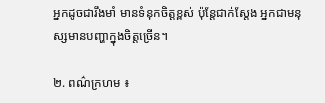អ្នកដូចជារឹងមាំ មានទំនុកចិត្តខ្ពស់ ប៉ុន្តែជាក់ស្តែង អ្នកជាមនុស្សមានបញ្ហាក្នុងចិត្តច្រើន។

២. ពណ៌ក្រហម ៖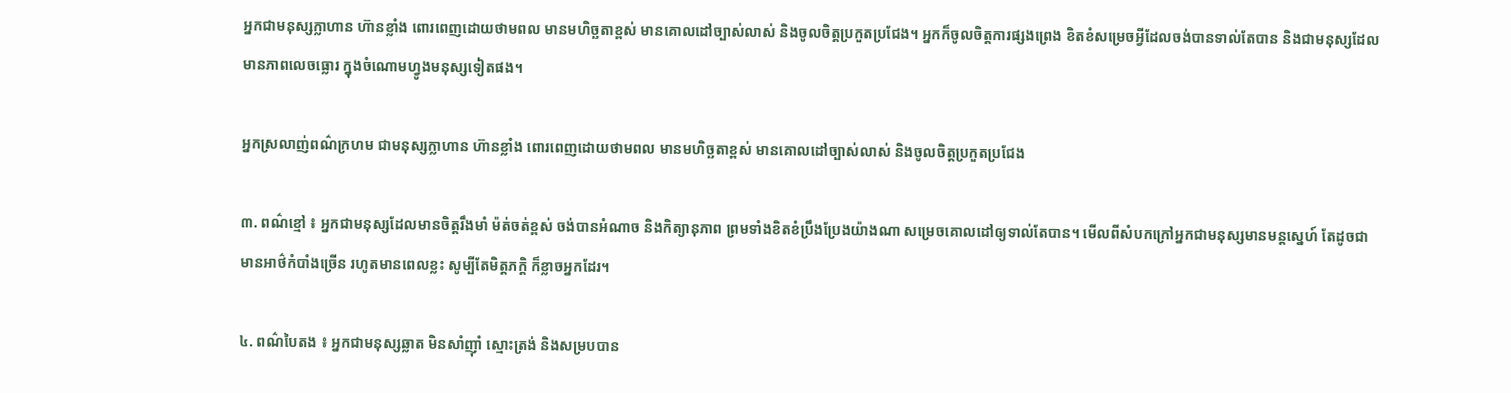អ្នកជាមនុស្សក្លាហាន ហ៊ានខ្លាំង ពោរពេញដោយថាមពល មានមហិច្ឆតាខ្ពស់ មានគោលដៅច្បាស់លាស់ និងចូលចិត្តប្រកួតប្រជែង។ អ្នកក៏ចូលចិត្តការផ្សងព្រេង ខិតខំសម្រេចអ្វីដែលចង់បានទាល់តែបាន និងជាមនុស្សដែលមានភាពលេចធ្លោរ ក្នុងចំណោមហ្វូងមនុស្សទៀតផង។

អ្នកស្រលាញ់ពណ៌ក្រហម ជាមនុស្សក្លាហាន ហ៊ានខ្លាំង ពោរពេញដោយថាមពល មានមហិច្ឆតាខ្ពស់ មានគោលដៅច្បាស់លាស់ និងចូលចិត្តប្រកួតប្រជែង

៣. ពណ៌ខ្មៅ ៖ អ្នកជាមនុស្សដែលមានចិត្តរឹងមាំ ម៉ត់ចត់ខ្ពស់ ចង់បានអំណាច និងកិត្យានុភាព ព្រមទាំងខិតខំប្រឹងប្រែងយ៉ាងណា សម្រេចគោលដៅឲ្យទាល់តែបាន។ មើលពីសំបកក្រៅអ្នកជាមនុស្សមានមន្តស្នេហ៍ តែដូចជាមានអាថ៌កំបាំងច្រើន រហូតមានពេលខ្លះ សូម្បីតែមិត្តភក្តិ ក៏ខ្លាចអ្នកដែរ។

៤. ពណ៌បៃតង ៖ អ្នកជាមនុស្សឆ្លាត មិនសាំញ៉ាំ ស្មោះត្រង់ និងសម្របបាន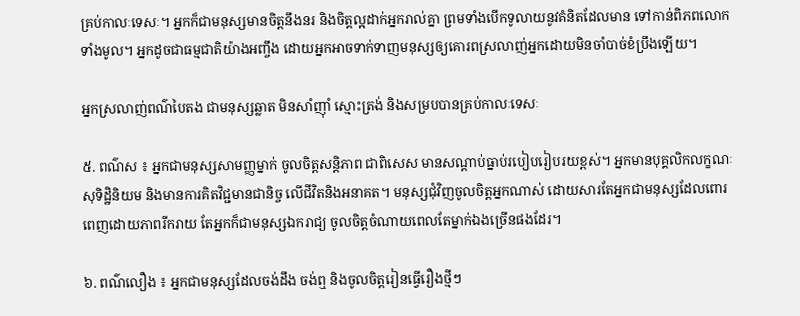គ្រប់កាលៈទេសៈ។ អ្នកក៏ជាមនុស្សមានចិត្តនឹងនរ និងចិត្តល្អដាក់អ្នករាល់គ្នា ព្រមទាំងបើកទូលាយនូវគំនិតដែលមាន ទៅកាន់ពិភពលោកទាំងមូល។ អ្នកដូចជាធម្មជាតិយ៉ាងអញ្ចឹង ដោយអ្នកអាចទាក់ទាញមនុស្សឲ្យគោរពស្រលាញ់អ្នកដោយមិនចាំបាច់ខំប្រឹងឡើយ។

អ្នកស្រលាញ់ពណ៌បៃតង ជាមនុស្សឆ្លាត មិនសាំញ៉ាំ ស្មោះត្រង់ និងសម្របបានគ្រប់កាលៈទេសៈ

៥. ពណ៌ស ៖ អ្នកជាមនុស្សសាមញ្ញម្នាក់ ចូលចិត្តសន្តិភាព ជាពិសេស មានសណ្តាប់ធ្នាប់របៀបរៀបរយខ្ពស់។ អ្នកមានបុគ្គលិកលក្ខណៈសុទិដ្ឋិនិយម និងមានការគិតវិជ្ជមានជានិច្ច លើជីវិតនិងអនាគត។ មនុស្សជុំវិញចូលចិត្តអ្នកណាស់ ដោយសារតែអ្នកជាមនុស្សដែលពោរពេញដោយភាពរីករាយ តែអ្នកក៏ជាមនុស្សឯករាជ្យ ចូលចិត្តចំណាយពេលតែម្នាក់ឯងច្រើនផងដែរ។

៦. ពណ៌លឿង ៖ អ្នកជាមនុស្សដែលចង់ដឹង ចង់ឮ និងចូលចិត្តរៀនធ្វើរឿងថ្មីៗ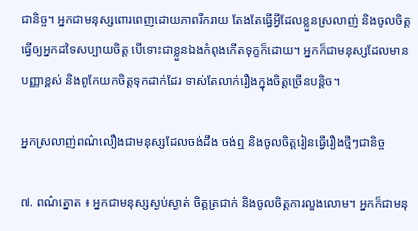ជានិច្ច។ អ្នកជាមនុស្សពោរពេញដោយភាពរីករាយ តែងតែធ្វើអ្វីដែលខ្លួនស្រលាញ់ និងចូលចិត្តធ្វើឲ្យអ្នកដទៃសប្បាយចិត្ត បើទោះជាខ្លួនឯងកំពុងកើតទុក្ខក៏ដោយ។ អ្នកក៏ជាមនុស្សដែលមានបញ្ញាខ្ពស់ និងពូកែយកចិត្តទុកដាក់ដែរ ទាស់តែលាក់រឿងក្នុងចិត្តច្រើនបន្តិច។

អ្នកស្រលាញ់ពណ៌លឿងជាមនុស្សដែលចង់ដឹង ចង់ឮ និងចូលចិត្តរៀនធ្វើរឿងថ្មីៗជានិច្ច

៧. ពណ៌ត្នោត ៖ អ្នកជាមនុស្សស្ងប់ស្ងាត់ ចិត្តត្រជាក់ និងចូលចិត្តការលួងលោម។ អ្នកក៏ជាមនុ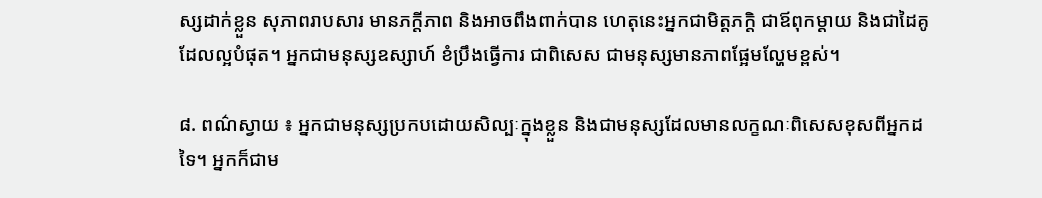ស្សដាក់ខ្លួន សុភាពរាបសារ មានភក្តីភាព និងអាចពឹងពាក់បាន ហេតុនេះអ្នកជាមិត្តភក្តិ ជាឪពុកម្តាយ និងជាដៃគូ ដែលល្អបំផុត។ អ្នកជាមនុស្សឧស្សាហ៍ ខំប្រឹងធ្វើការ ជាពិសេស ជាមនុស្សមានភាពផ្អែមល្ហែមខ្ពស់។

៨. ពណ៌ស្វាយ ៖ អ្នកជាមនុស្សប្រកបដោយសិល្បៈក្នុងខ្លួន និងជាមនុស្សដែលមានលក្ខណៈពិសេសខុសពីអ្នកដទៃ។ អ្នកក៏ជាម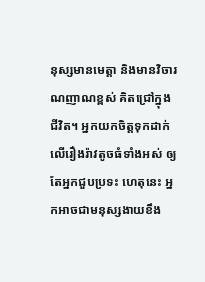នុស្សមានមេត្តា និងមានវិចារណញាណខ្ពស់ គិតជ្រៅក្នុងជីវិត។ អ្នកយកចិត្តទុកដាក់លើរឿងរ៉ាវតូចធំទាំងអស់ ឲ្យតែអ្នកជួបប្រទះ ហេតុនេះ អ្នកអាចជាមនុស្សងាយខឹង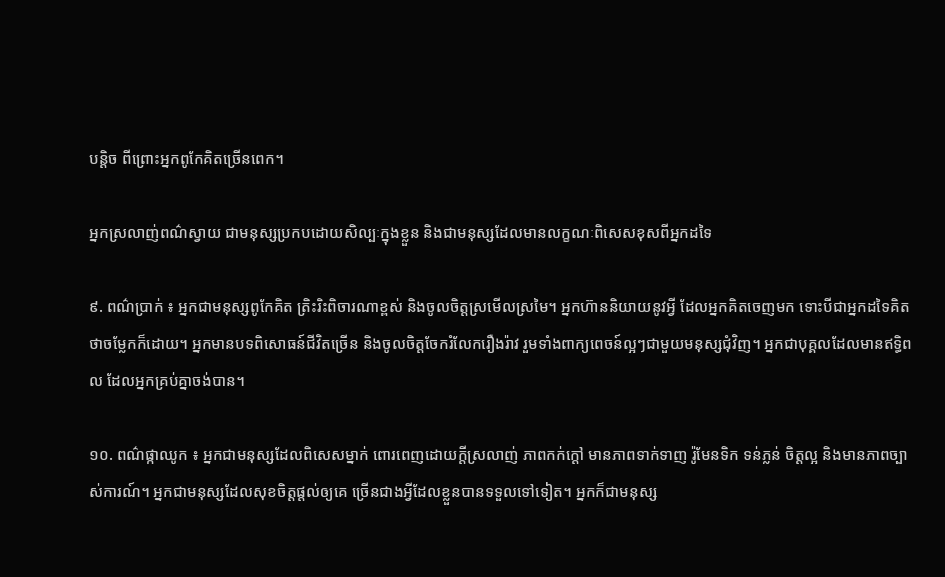បន្តិច ពីព្រោះអ្នកពូកែគិតច្រើនពេក។

អ្នកស្រលាញ់ពណ៌ស្វាយ ជាមនុស្សប្រកបដោយសិល្បៈក្នុងខ្លួន និងជាមនុស្សដែលមានលក្ខណៈពិសេសខុសពីអ្នកដទៃ

៩. ពណ៌ប្រាក់ ៖ អ្នកជាមនុស្សពូកែគិត ត្រិះរិះពិចារណាខ្ពស់ និងចូលចិត្តស្រមើលស្រមៃ។ អ្នកហ៊ាននិយាយនូវអ្វី ដែលអ្នកគិតចេញមក ទោះបីជាអ្នកដទៃគិតថាចម្លែកក៏ដោយ។ អ្នកមានបទពិសោធន៍ជីវិតច្រើន និងចូលចិត្តចែករំលែករឿងរ៉ាវ រួមទាំងពាក្យពេចន៍ល្អៗជាមួយមនុស្សជុំវិញ។ អ្នកជាបុគ្គលដែលមានឥទ្ធិពល ដែលអ្នកគ្រប់គ្នាចង់បាន។

១០. ពណ៌ផ្កាឈូក ៖ អ្នកជាមនុស្សដែលពិសេសម្នាក់ ពោរពេញដោយក្តីស្រលាញ់ ភាពកក់ក្តៅ មានភាពទាក់ទាញ រ៉ូមែនទិក ទន់ភ្លន់ ចិត្តល្អ និងមានភាពច្បាស់ការណ៍។ អ្នកជាមនុស្សដែលសុខចិត្តផ្តល់ឲ្យគេ ច្រើនជាងអ្វីដែលខ្លួនបានទទួលទៅទៀត។ អ្នកក៏ជាមនុស្ស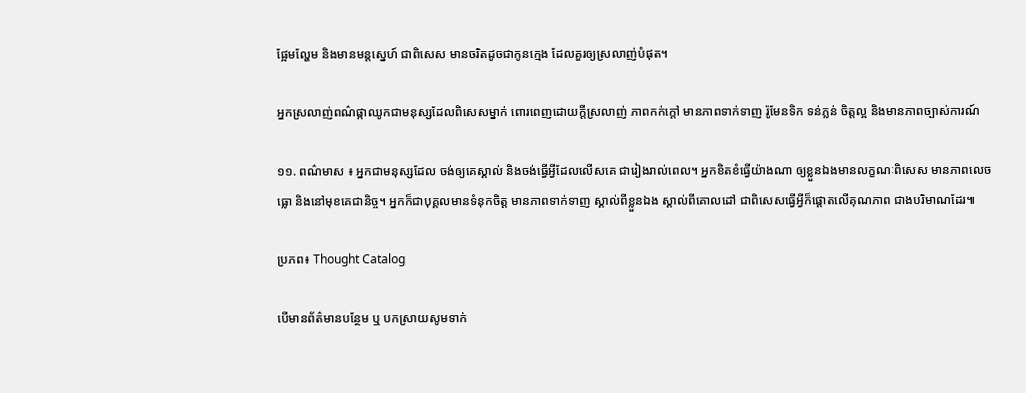ផ្អែមល្ហែម និងមានមន្តស្នេហ៍ ជាពិសេស មានចរិតដូចជាកូនក្មេង ដែលគួរឲ្យស្រលាញ់បំផុត។

អ្នកស្រលាញ់ពណ៌ផ្កាឈូកជាមនុស្សដែលពិសេសម្នាក់ ពោរពេញដោយក្តីស្រលាញ់ ភាពកក់ក្តៅ មានភាពទាក់ទាញ រ៉ូមែនទិក ទន់ភ្លន់ ចិត្តល្អ និងមានភាពច្បាស់ការណ៍

១១. ពណ៌មាស ៖ អ្នកជាមនុស្សដែល ចង់ឲ្យគេស្គាល់ និងចង់ធ្វើអ្វីដែលលើសគេ ជារៀងរាល់ពេល។ អ្នកខិតខំធ្វើយ៉ាងណា ឲ្យខ្លួនឯងមានលក្ខណៈពិសេស មានភាពលេចធ្លោ និងនៅមុខគេជានិច្ច។ អ្នកក៏ជាបុគ្គលមានទំនុកចិត្ត មានភាពទាក់ទាញ ស្គាល់ពីខ្លួនឯង ស្គាល់ពីគោលដៅ ជាពិសេសធ្វើអ្វីក៏ផ្តោតលើគុណភាព ជាងបរិមាណដែរ៕

ប្រភព៖ Thought Catalog

បើមានព័ត៌មានបន្ថែម ឬ បកស្រាយសូមទាក់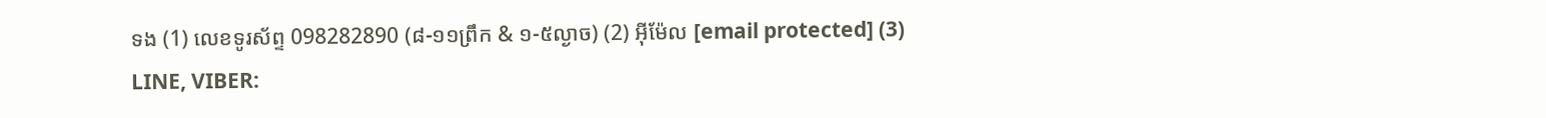ទង (1) លេខទូរស័ព្ទ 098282890 (៨-១១ព្រឹក & ១-៥ល្ងាច) (2) អ៊ីម៉ែល [email protected] (3) LINE, VIBER: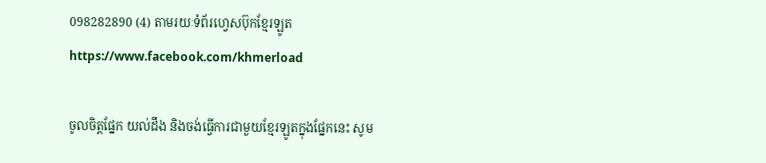098282890 (4) តាមរយៈទំព័រហ្វេសប៊ុកខ្មែរឡូត https://www.facebook.com/khmerload

ចូលចិត្តផ្នែក យល់ដឹង និងចង់ធ្វើការជាមួយខ្មែរឡូតក្នុងផ្នែកនេះ សូម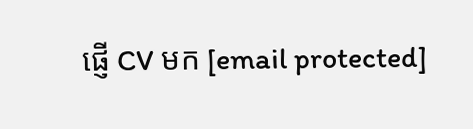ផ្ញើ CV មក [email protected]